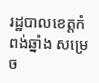រដ្ឋបាលខេត្តកំពង់ឆ្នាំង សម្រេច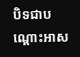បិទជាបណ្ដោះអាស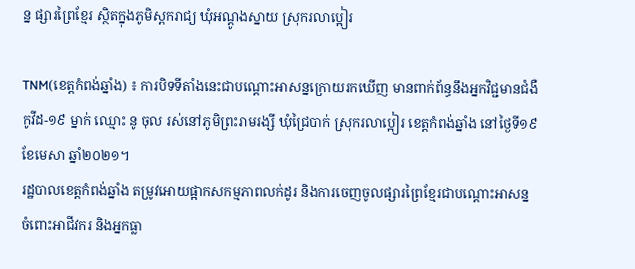ន្ន ផ្សារព្រៃខ្មែរ ស្ថិតក្នុងភូមិស្ពករាជ្យ ឃុំអណ្តូងស្នាយ ស្រុករលាប្អៀរ

TNM(ខេត្តកំពង់ឆ្នាំង) ៖ ការបិទទីតាំងនេះជាបណ្ដោះអាសន្នក្រោយរកឃើញ មានពាក់ព័ន្ធនឹងអ្នកវិជ្ជមានជំងឺកូវីដ-១៩ ម្នាក់ ឈ្មោះ នូ ចុល រស់នៅភូមិព្រះរាមរង្សី ឃុំជ្រៃបាក់ ស្រុករលាប្អៀរ ខេត្តកំពង់ឆ្នាំង នៅថ្ងៃទី១៩ ខែមេសា ឆ្នាំ២០២១។
រដ្ឋបាលខេត្តកំពង់ឆ្នាំង តម្រូវអោយផ្អាកសកម្មភាពលក់ដូរ និងការចេញចូលផ្សារព្រៃខ្មែរជាបណ្តោះអាសន្ន ចំពោះអាជីវករ និងអ្នកធ្លា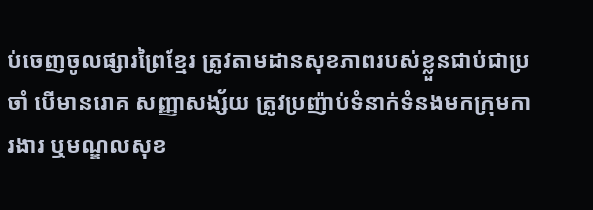ប់ចេញចូលផ្សារព្រៃខ្មែរ ត្រូវតាមដានសុខភាពរបស់ខ្លួនជាប់ជាប្រចាំ បើមានរោគ សញ្ញាសង្ស័យ ត្រូវប្រញ៉ាប់ទំនាក់ទំនងមកក្រុមការងារ ឬមណ្ឌលសុខ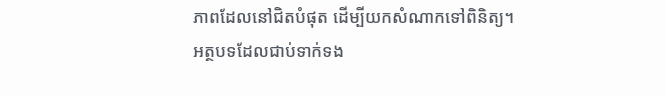ភាពដែលនៅជិតបំផុត ដើម្បីយកសំណាកទៅពិនិត្យ។
អត្ថបទដែលជាប់ទាក់ទង